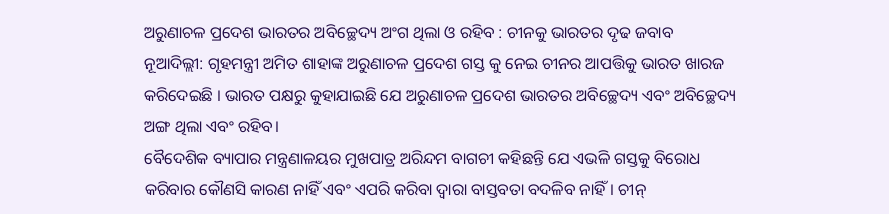ଅରୁଣାଚଳ ପ୍ରଦେଶ ଭାରତର ଅବିଚ୍ଛେଦ୍ୟ ଅଂଗ ଥିଲା ଓ ରହିବ : ଚୀନକୁ ଭାରତର ଦୃଢ ଜବାବ
ନୂଆଦିଲ୍ଲୀ: ଗୃହମନ୍ତ୍ରୀ ଅମିତ ଶାହାଙ୍କ ଅରୁଣାଚଳ ପ୍ରଦେଶ ଗସ୍ତ କୁ ନେଇ ଚୀନର ଆପତ୍ତିକୁ ଭାରତ ଖାରଜ କରିଦେଇଛି । ଭାରତ ପକ୍ଷରୁ କୁହାଯାଇଛି ଯେ ଅରୁଣାଚଳ ପ୍ରଦେଶ ଭାରତର ଅବିଚ୍ଛେଦ୍ୟ ଏବଂ ଅବିଚ୍ଛେଦ୍ୟ ଅଙ୍ଗ ଥିଲା ଏବଂ ରହିବ।
ବୈଦେଶିକ ବ୍ୟାପାର ମନ୍ତ୍ରଣାଳୟର ମୁଖପାତ୍ର ଅରିନ୍ଦମ ବାଗଚୀ କହିଛନ୍ତି ଯେ ଏଭଳି ଗସ୍ତକୁ ବିରୋଧ କରିବାର କୌଣସି କାରଣ ନାହିଁ ଏବଂ ଏପରି କରିବା ଦ୍ୱାରା ବାସ୍ତବତା ବଦଳିବ ନାହିଁ। ଚୀନ୍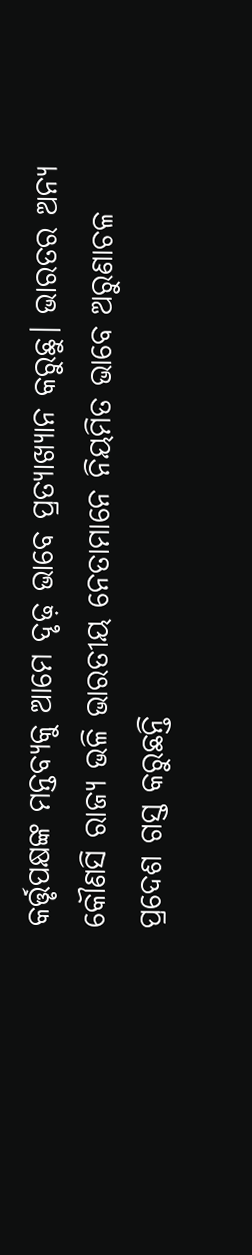କର୍ତ୍ତୃପକ୍ଷଙ୍କ ମନ୍ତବ୍ୟକୁ ଆମେ ଦୃଢ଼ ଭାବେ ପ୍ରତ୍ୟାଖ୍ୟାନ କରୁଛୁ। ଭାରତର ଅନ୍ୟ କୌଣସି ରାଜ୍ୟ ଭଳି ଭାରତୀୟ ନେତାମାନେ ନିୟମିତ ଭାବେ ଅରୁଣାଚଳ ପ୍ରଦେଶ ଗସ୍ତ କରୁଛନ୍ତି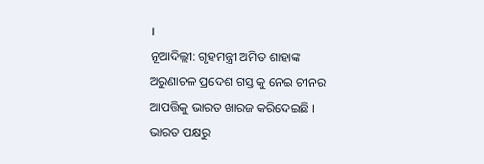।
ନୂଆଦିଲ୍ଲୀ: ଗୃହମନ୍ତ୍ରୀ ଅମିତ ଶାହାଙ୍କ ଅରୁଣାଚଳ ପ୍ରଦେଶ ଗସ୍ତ କୁ ନେଇ ଚୀନର ଆପତ୍ତିକୁ ଭାରତ ଖାରଜ କରିଦେଇଛି । ଭାରତ ପକ୍ଷରୁ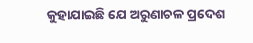କୁହାଯାଇଛି ଯେ ଅରୁଣାଚଳ ପ୍ରଦେଶ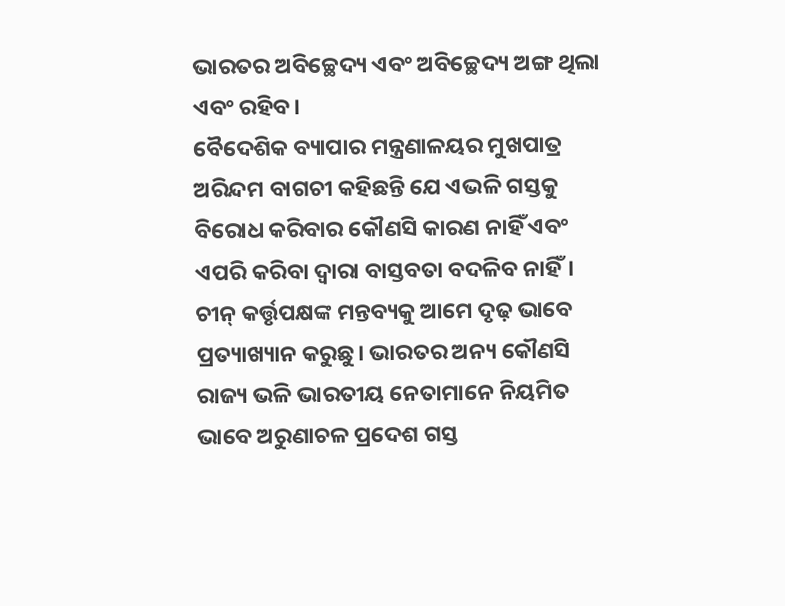ଭାରତର ଅବିଚ୍ଛେଦ୍ୟ ଏବଂ ଅବିଚ୍ଛେଦ୍ୟ ଅଙ୍ଗ ଥିଲା ଏବଂ ରହିବ।
ବୈଦେଶିକ ବ୍ୟାପାର ମନ୍ତ୍ରଣାଳୟର ମୁଖପାତ୍ର ଅରିନ୍ଦମ ବାଗଚୀ କହିଛନ୍ତି ଯେ ଏଭଳି ଗସ୍ତକୁ ବିରୋଧ କରିବାର କୌଣସି କାରଣ ନାହିଁ ଏବଂ ଏପରି କରିବା ଦ୍ୱାରା ବାସ୍ତବତା ବଦଳିବ ନାହିଁ। ଚୀନ୍ କର୍ତ୍ତୃପକ୍ଷଙ୍କ ମନ୍ତବ୍ୟକୁ ଆମେ ଦୃଢ଼ ଭାବେ ପ୍ରତ୍ୟାଖ୍ୟାନ କରୁଛୁ। ଭାରତର ଅନ୍ୟ କୌଣସି ରାଜ୍ୟ ଭଳି ଭାରତୀୟ ନେତାମାନେ ନିୟମିତ ଭାବେ ଅରୁଣାଚଳ ପ୍ରଦେଶ ଗସ୍ତ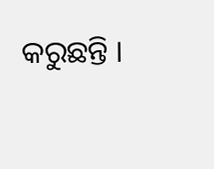କରୁଛନ୍ତି ।